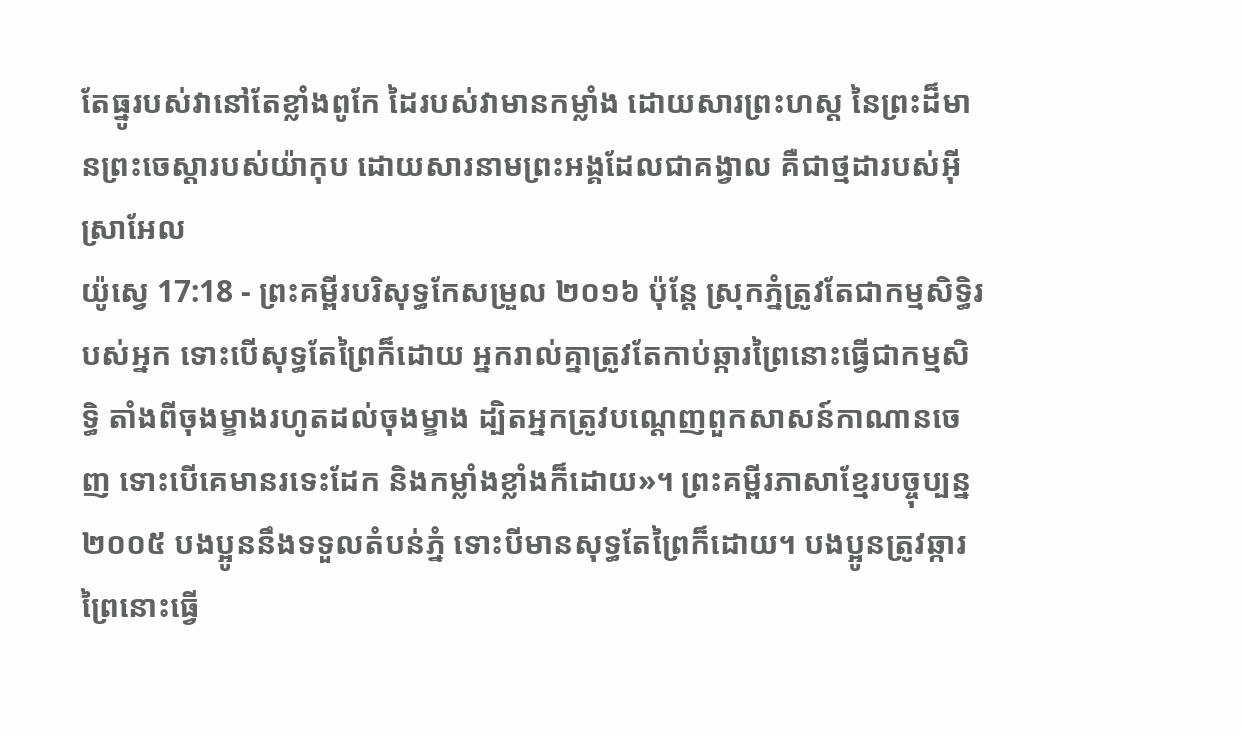តែធ្នូរបស់វានៅតែខ្លាំងពូកែ ដៃរបស់វាមានកម្លាំង ដោយសារព្រះហស្ត នៃព្រះដ៏មានព្រះចេស្តារបស់យ៉ាកុប ដោយសារនាមព្រះអង្គដែលជាគង្វាល គឺជាថ្មដារបស់អ៊ីស្រាអែល
យ៉ូស្វេ 17:18 - ព្រះគម្ពីរបរិសុទ្ធកែសម្រួល ២០១៦ ប៉ុន្តែ ស្រុកភ្នំត្រូវតែជាកម្មសិទ្ធិរបស់អ្នក ទោះបើសុទ្ធតែព្រៃក៏ដោយ អ្នករាល់គ្នាត្រូវតែកាប់ឆ្ការព្រៃនោះធ្វើជាកម្មសិទ្ធិ តាំងពីចុងម្ខាងរហូតដល់ចុងម្ខាង ដ្បិតអ្នកត្រូវបណ្តេញពួកសាសន៍កាណានចេញ ទោះបើគេមានរទេះដែក និងកម្លាំងខ្លាំងក៏ដោយ»។ ព្រះគម្ពីរភាសាខ្មែរបច្ចុប្បន្ន ២០០៥ បងប្អូននឹងទទួលតំបន់ភ្នំ ទោះបីមានសុទ្ធតែព្រៃក៏ដោយ។ បងប្អូនត្រូវឆ្ការព្រៃនោះធ្វើ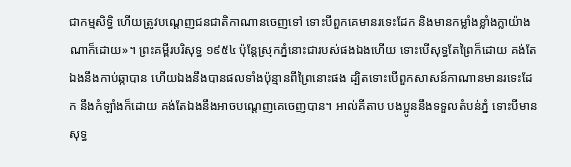ជាកម្មសិទ្ធិ ហើយត្រូវបណ្ដេញជនជាតិកាណានចេញទៅ ទោះបីពួកគេមានរទេះដែក និងមានកម្លាំងខ្លាំងក្លាយ៉ាងណាក៏ដោយ»។ ព្រះគម្ពីរបរិសុទ្ធ ១៩៥៤ ប៉ុន្តែស្រុកភ្នំនោះជារបស់ផងឯងហើយ ទោះបើសុទ្ធតែព្រៃក៏ដោយ គង់តែឯងនឹងកាប់ឆ្កាបាន ហើយឯងនឹងបានផលទាំងប៉ុន្មានពីព្រៃនោះផង ដ្បិតទោះបើពួកសាសន៍កាណានមានរទេះដែក នឹងកំឡាំងក៏ដោយ គង់តែឯងនឹងអាចបណ្តេញគេចេញបាន។ អាល់គីតាប បងប្អូននឹងទទួលតំបន់ភ្នំ ទោះបីមានសុទ្ធ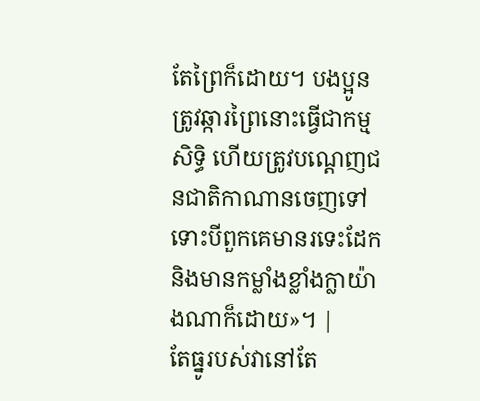តែព្រៃក៏ដោយ។ បងប្អូនត្រូវឆ្ការព្រៃនោះធ្វើជាកម្មសិទ្ធិ ហើយត្រូវបណ្តេញជនជាតិកាណានចេញទៅ ទោះបីពួកគេមានរទេះដែក និងមានកម្លាំងខ្លាំងក្លាយ៉ាងណាក៏ដោយ»។ |
តែធ្នូរបស់វានៅតែ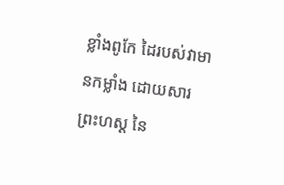ខ្លាំងពូកែ ដៃរបស់វាមានកម្លាំង ដោយសារព្រះហស្ត នៃ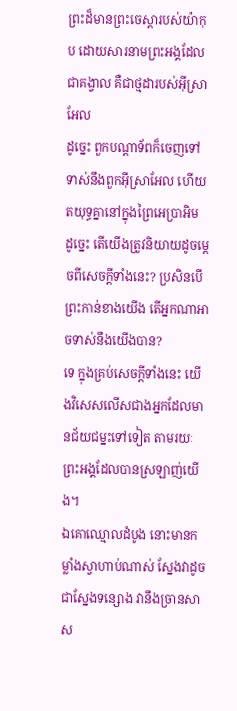ព្រះដ៏មានព្រះចេស្តារបស់យ៉ាកុប ដោយសារនាមព្រះអង្គដែលជាគង្វាល គឺជាថ្មដារបស់អ៊ីស្រាអែល
ដូច្នេះ ពួកបណ្ដាទ័ពក៏ចេញទៅទាស់នឹងពួកអ៊ីស្រាអែល ហើយតយុទ្ធគ្នានៅក្នុងព្រៃអេប្រាអិម
ដូច្នេះ តើយើងត្រូវនិយាយដូចម្តេចពីសេចក្តីទាំងនេះ? ប្រសិនបើព្រះកាន់ខាងយើង តើអ្នកណាអាចទាស់នឹងយើងបាន?
ទេ ក្នុងគ្រប់សេចក្តីទាំងនេះ យើងវិសេសលើសជាងអ្នកដែលមានជ័យជម្នះទៅទៀត តាមរយៈព្រះអង្គដែលបានស្រឡាញ់យើង។
ឯគោឈ្មោលដំបូង នោះមានកម្លាំងស្វាហាប់ណាស់ ស្នែងវាដូចជាស្នែងទន្សោង វានឹងច្រានសាស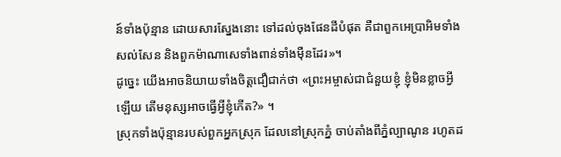ន៍ទាំងប៉ុន្មាន ដោយសារស្នែងនោះ ទៅដល់ចុងផែនដីបំផុត គឺជាពួកអេប្រាអិមទាំងសល់សែន និងពួកម៉ាណាសេទាំងពាន់ទាំងម៉ឺនដែរ»។
ដូច្នេះ យើងអាចនិយាយទាំងចិត្តជឿជាក់ថា «ព្រះអម្ចាស់ជាជំនួយខ្ញុំ ខ្ញុំមិនខ្លាចអ្វីឡើយ តើមនុស្សអាចធ្វើអ្វីខ្ញុំកើត?» ។
ស្រុកទាំងប៉ុន្មានរបស់ពួកអ្នកស្រុក ដែលនៅស្រុកភ្នំ ចាប់តាំងពីភ្នំល្បាណូន រហូតដ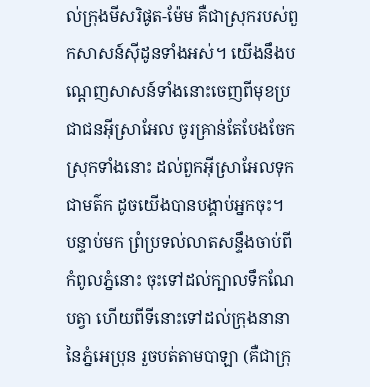ល់ក្រុងមីសរិផូត-ម៉ែម គឺជាស្រុករបស់ពួកសាសន៍ស៊ីដូនទាំងអស់។ យើងនឹងបណ្ដេញសាសន៍ទាំងនោះចេញពីមុខប្រជាជនអ៊ីស្រាអែល ចូរគ្រាន់តែបែងចែកស្រុកទាំងនោះ ដល់ពួកអ៊ីស្រាអែលទុកជាមត៌ក ដូចយើងបានបង្គាប់អ្នកចុះ។
បន្ទាប់មក ព្រំប្រទល់លាតសន្ទឹងចាប់ពីកំពូលភ្នំនោះ ចុះទៅដល់ក្បាលទឹកណែបត្វា ហើយពីទីនោះទៅដល់ក្រុងនានានៃភ្នំអេប្រុន រួចបត់តាមបាឡា (គឺជាក្រុ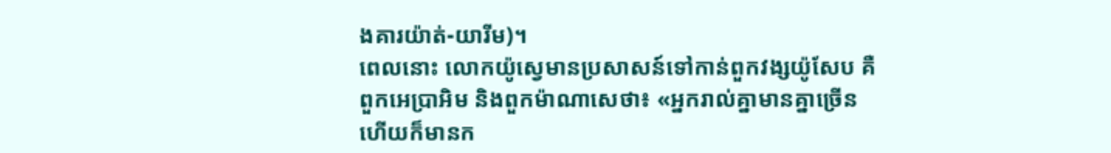ងគារយ៉ាត់-យារីម)។
ពេលនោះ លោកយ៉ូស្វេមានប្រសាសន៍ទៅកាន់ពួកវង្សយ៉ូសែប គឺពួកអេប្រាអិម និងពួកម៉ាណាសេថា៖ «អ្នករាល់គ្នាមានគ្នាច្រើន ហើយក៏មានក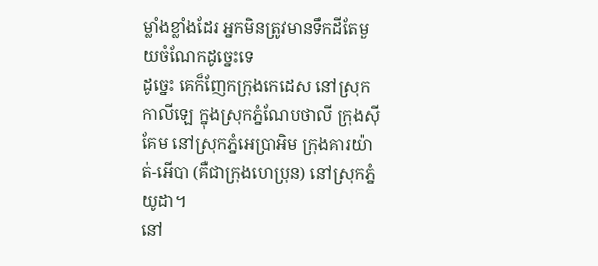ម្លាំងខ្លាំងដែរ អ្នកមិនត្រូវមានទឹកដីតែមួយចំណែកដូច្នេះទេ
ដូច្នេះ គេក៏ញែកក្រុងកេដេស នៅស្រុកកាលីឡេ ក្នុងស្រុកភ្នំណែបថាលី ក្រុងស៊ីគែម នៅស្រុកភ្នំអេប្រាអិម ក្រុងគារយ៉ាត់-អើបា (គឺជាក្រុងហេប្រុន) នៅស្រុកភ្នំយូដា។
នៅ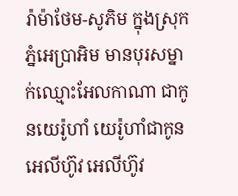រ៉ាម៉ាថែម-សូភិម ក្នុងស្រុកភ្នំអេប្រាអិម មានបុរសម្នាក់ឈ្មោះអែលកាណា ជាកូនយេរ៉ូហាំ យេរ៉ូហាំជាកូនអេលីហ៊ូវ អេលីហ៊ូវ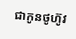ជាកូនថូហ៊ូវ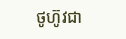ថូហ៊ូវជា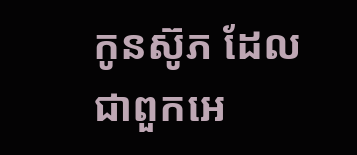កូនស៊ូភ ដែលជាពួកអេ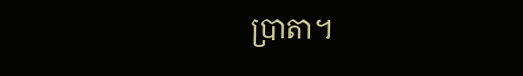ប្រាតា។